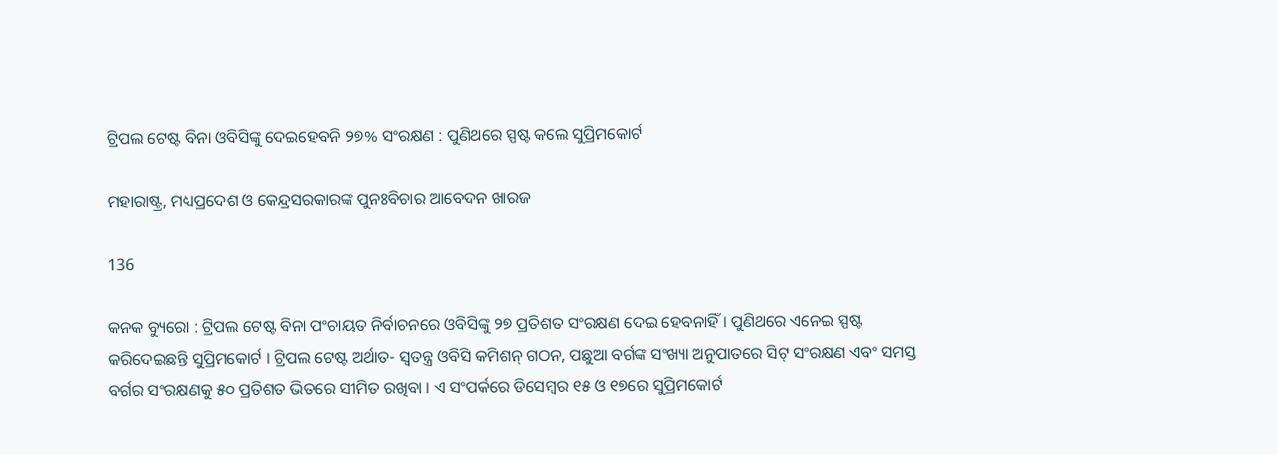ଟ୍ରିପଲ ଟେଷ୍ଟ ବିନା ଓବିସିଙ୍କୁ ଦେଇହେବନି ୨୭% ସଂରକ୍ଷଣ : ପୁଣିଥରେ ସ୍ପଷ୍ଟ କଲେ ସୁପ୍ରିମକୋର୍ଟ

ମହାରାଷ୍ଟ୍ର, ମଧ୍ୟପ୍ରଦେଶ ଓ କେନ୍ଦ୍ରସରକାରଙ୍କ ପୁନଃବିଚାର ଆବେଦନ ଖାରଜ

136

କନକ ବ୍ୟୁରୋ : ଟ୍ରିପଲ ଟେଷ୍ଟ ବିନା ପଂଚାୟତ ନିର୍ବାଚନରେ ଓବିସିଙ୍କୁ ୨୭ ପ୍ରତିଶତ ସଂରକ୍ଷଣ ଦେଇ ହେବନାହିଁ । ପୁଣିଥରେ ଏନେଇ ସ୍ପଷ୍ଟ କରିଦେଇଛନ୍ତି ସୁପ୍ରିମକୋର୍ଟ । ଟ୍ରିପଲ ଟେଷ୍ଟ ଅର୍ଥାତ- ସ୍ୱତନ୍ତ୍ର ଓବିସି କମିଶନ୍ ଗଠନ, ପଛୁଆ ବର୍ଗଙ୍କ ସଂଖ୍ୟା ଅନୁପାତରେ ସିଟ୍ ସଂରକ୍ଷଣ ଏବଂ ସମସ୍ତ ବର୍ଗର ସଂରକ୍ଷଣକୁ ୫୦ ପ୍ରତିଶତ ଭିତରେ ସୀମିତ ରଖିବା । ଏ ସଂପର୍କରେ ଡିସେମ୍ବର ୧୫ ଓ ୧୭ରେ ସୁପ୍ରିମକୋର୍ଟ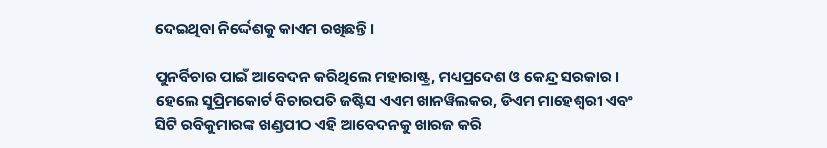ଦେଇଥିବା ନିର୍ଦ୍ଦେଶକୁ କାଏମ ରଖିଛନ୍ତି ।

ପୁନର୍ବିଚାର ପାଇଁ ଆବେଦନ କରିଥିଲେ ମହାରାଷ୍ଟ୍ର, ମଧ୍ୟପ୍ରଦେଶ ଓ କେନ୍ଦ୍ର ସରକାର । ହେଲେ ସୁପ୍ରିମକୋର୍ଟ ବିଚାରପତି ଜଷ୍ଟିସ ଏଏମ ଖାନୱିଲକର, ଡିଏମ ମାହେଶ୍ୱରୀ ଏବଂ ସିଟି ରବିକୁମାରଙ୍କ ଖଣ୍ଡପୀଠ ଏହି ଆବେଦନକୁ ଖାରଜ କରି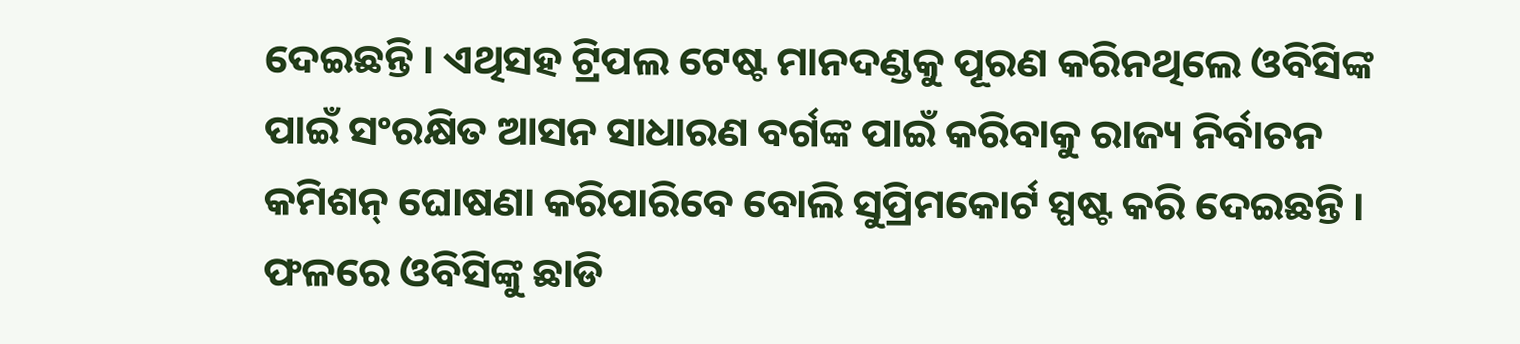ଦେଇଛନ୍ତି । ଏଥିସହ ଟ୍ରିପଲ ଟେଷ୍ଟ ମାନଦଣ୍ଡକୁ ପୂରଣ କରିନଥିଲେ ଓବିସିଙ୍କ ପାଇଁ ସଂରକ୍ଷିତ ଆସନ ସାଧାରଣ ବର୍ଗଙ୍କ ପାଇଁ କରିବାକୁ ରାଜ୍ୟ ନିର୍ବାଚନ କମିଶନ୍ ଘୋଷଣା କରିପାରିବେ ବୋଲି ସୁପ୍ରିମକୋର୍ଟ ସ୍ପଷ୍ଟ କରି ଦେଇଛନ୍ତି । ଫଳରେ ଓବିସିଙ୍କୁ ଛାଡି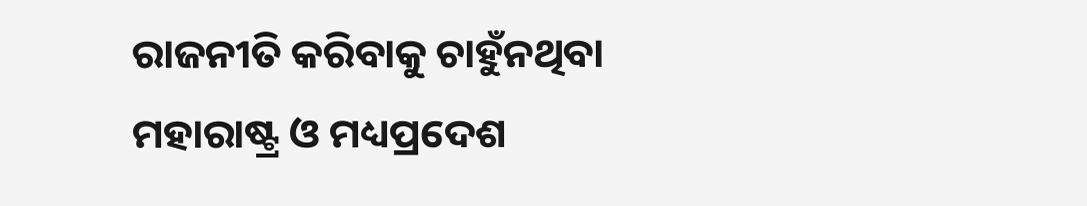ରାଜନୀତି କରିବାକୁ ଚାହୁଁନଥିବା ମହାରାଷ୍ଟ୍ର ଓ ମଧ୍ୟପ୍ରଦେଶ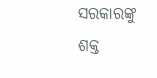ସରକାରଙ୍କୁ ଶକ୍ତ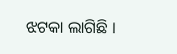ଝଟକା ଲାଗିଛି ।